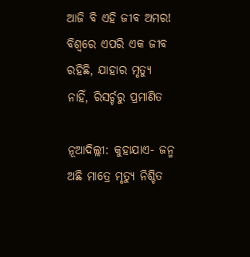ଆଜି ବି ଏହି ଜୀବ ଅମର! ବିଶ୍ୱରେ ଏପରି ଏକ ଜୀବ ରହିଛି, ଯାହାର ମୃତ୍ୟୁ ନାହିଁ, ରିସର୍ଚ୍ଚରୁ ପ୍ରମାଣିତ

ନୂଆଦିଲ୍ଲୀ: କୁହାଯାଏ- ଜନ୍ମ ଅଛି ମାତ୍ରେ ମୃତ୍ୟୁ ନିଶ୍ଚିତ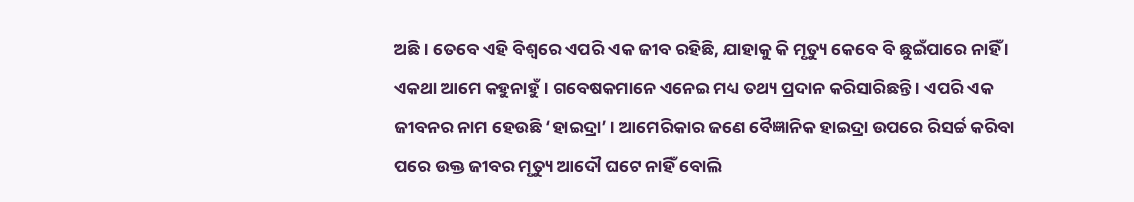ଅଛି । ତେବେ ଏହି ବିଶ୍ୱରେ ଏପରି ଏକ ଜୀବ ରହିଛି, ଯାହାକୁ କି ମୃତ୍ୟୁ କେବେ ବି ଛୁଇଁପାରେ ନାହିଁ । ଏକଥା ଆମେ କହୁନାହୁଁ । ଗବେଷକମାନେ ଏନେଇ ମଧ୍ୟ ତଥ୍ୟ ପ୍ରଦାନ କରିସାରିଛନ୍ତି । ଏପରି ଏକ ଜୀବନର ନାମ ହେଉଛି ‘ହାଇଦ୍ରା’ । ଆମେରିକାର ଜଣେ ବୈଜ୍ଞାନିକ ହାଇଦ୍ରା ଉପରେ ରିସର୍ଚ୍ଚ କରିବା ପରେ ଉକ୍ତ ଜୀବର ମୃତ୍ୟୁ ଆଦୌ ଘଟେ ନାହିଁ ବୋଲି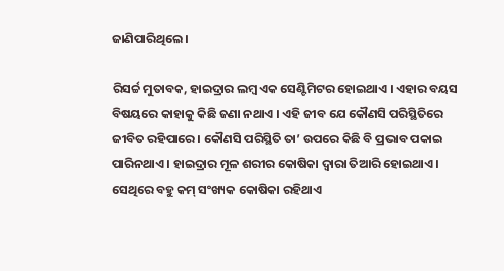ଜାଣିପାରିଥିଲେ ।

ରିସର୍ଚ୍ଚ ମୁତାବକ, ହାଇଦ୍ରାର ଲମ୍ବ ଏକ ସେଣ୍ଟିମିଟର ହୋଇଥାଏ । ଏହାର ବୟସ ବିଷୟରେ କାହାକୁ କିଛି ଜଣା ନଥାଏ । ଏହି ଜୀବ ଯେ କୌଣସି ପରିସ୍ଥିତିରେ ଜୀବିତ ରହିପାରେ । କୌଣସି ପରିସ୍ଥିତି ତା’ ଉପରେ କିଛି ବି ପ୍ରଭାବ ପକାଇ ପାରିନଥାଏ । ହାଇଦ୍ରାର ମୂଳ ଶରୀର କୋଷିକା ଦ୍ୱାରା ତିଆରି ହୋଇଥାଏ । ସେଥିରେ ବହୁ କମ୍ ସଂଖ୍ୟକ କୋଷିକା ରହିଥାଏ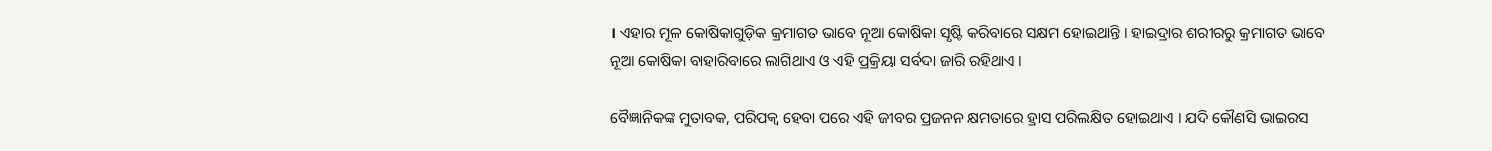। ଏହାର ମୂଳ କୋଷିକାଗୁଡ଼ିକ କ୍ରମାଗତ ଭାବେ ନୂଆ କୋଷିକା ସୃଷ୍ଟି କରିବାରେ ସକ୍ଷମ ହୋଇଥାନ୍ତି । ହାଇଦ୍ରାର ଶରୀରରୁ କ୍ରମାଗତ ଭାବେ ନୂଆ କୋଷିକା ବାହାରିବାରେ ଲାଗିଥାଏ ଓ ଏହି ପ୍ରକ୍ରିୟା ସର୍ବଦା ଜାରି ରହିଥାଏ ।

ବୈଜ୍ଞାନିକଙ୍କ ମୁତାବକ, ପରିପକ୍ୱ ହେବା ପରେ ଏହି ଜୀବର ପ୍ରଜନନ କ୍ଷମତାରେ ହ୍ରାସ ପରିଲକ୍ଷିତ ହୋଇଥାଏ । ଯଦି କୌଣସି ଭାଇରସ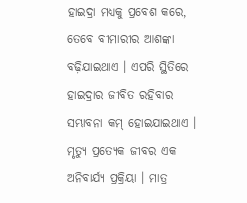ହାଇଦ୍ରା ମଧ୍ୟକୁ ପ୍ରବେଶ କରେ, ତେବେ ବୀମାରୀର ଆଶଙ୍କା ବଢ଼ିଯାଇଥାଏ । ଏପରି ସ୍ଥିତିରେ ହାଇଦ୍ରାର ଜୀବିତ ରହିବାର ସମ୍ଭାବନା କମ୍ ହୋଇଯାଇଥାଏ । ମୃତ୍ୟୁ ପ୍ରତ୍ୟେକ ଜୀବର ଏକ ଅନିବାର୍ଯ୍ୟ ପ୍ରକ୍ରିୟା । ମାତ୍ର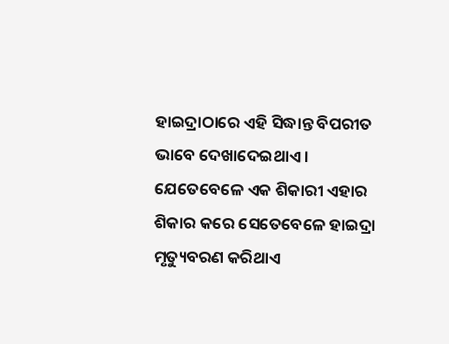ହାଇଦ୍ରାଠାରେ ଏହି ସିଦ୍ଧାନ୍ତ ବିପରୀତ ଭାବେ ଦେଖାଦେଇଥାଏ । ଯେତେବେଳେ ଏକ ଶିକାରୀ ଏହାର ଶିକାର କରେ ସେତେବେଳେ ହାଇଦ୍ରା ମୃତ୍ୟୁବରଣ କରିଥାଏ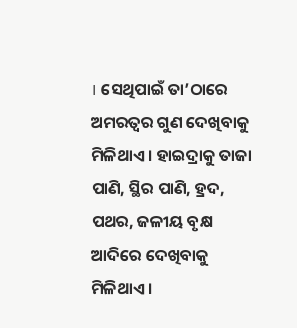। ସେଥିପାଇଁ ତା’ଠାରେ ଅମରତ୍ୱର ଗୁଣ ଦେଖିବାକୁ ମିଳିଥାଏ । ହାଇଦ୍ରାକୁ ତାଜା ପାଣି, ସ୍ଥିର ପାଣି, ହ୍ରଦ, ପଥର, ଜଳୀୟ ବୃକ୍ଷ ଆଦିରେ ଦେଖିବାକୁ ମିଳିଥାଏ ।